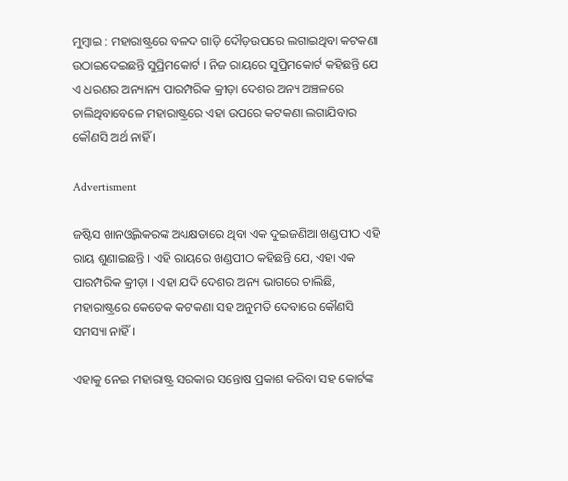ମୁମ୍ବାଇ : ମହାରାଷ୍ଟ୍ରରେ ବଳଦ ଗାଡ଼ି ଦୌଡ଼ଉପରେ ଲଗାଇଥିବା କଟକଣା ଉଠାଇଦେଇଛନ୍ତି ସୁପ୍ରିମକୋର୍ଟ । ନିଜ ରାୟରେ ସୁପ୍ରିମକୋର୍ଟ କହିଛନ୍ତି ଯେ ଏ ଧରଣର ଅନ୍ୟାନ୍ୟ ପାରମ୍ପରିକ କ୍ରୀଡ଼ା ଦେଶର ଅନ୍ୟ ଅଞ୍ଚଳରେ ଚାଲିଥିବାବେଳେ ମହାରାଷ୍ଟ୍ରରେ ଏହା ଉପରେ କଟକଣା ଲଗାଯିବାର କୌଣସି ଅର୍ଥ ନାହିଁ ।

Advertisment

ଜଷ୍ଟିସ ଖାନଓ୍ବିଲକରଙ୍କ ଅଧ୍ୟକ୍ଷତାରେ ଥିବା ଏକ ଦୁଇଜଣିଆ ଖଣ୍ଡପୀଠ ଏହି ରାୟ ଶୁଣାଇଛନ୍ତି । ଏହି ରାୟରେ ଖଣ୍ଡପୀଠ କହିଛନ୍ତି ଯେ, ଏହା ଏକ ପାରମ୍ପରିକ କ୍ରୀଡ଼ା । ଏହା ଯଦି ଦେଶର ଅନ୍ୟ ଭାଗରେ ଚାଲିଛି, ମହାରାଷ୍ଟ୍ରରେ କେତେକ କଟକଣା ସହ ଅନୁମତି ଦେବାରେ କୌଣସି ସମସ୍ୟା ନାହିଁ ।

ଏହାକୁ ନେଇ ମହାରାଷ୍ଟ୍ର ସରକାର ସନ୍ତୋଷ ପ୍ରକାଶ କରିବା ସହ କୋର୍ଟଙ୍କ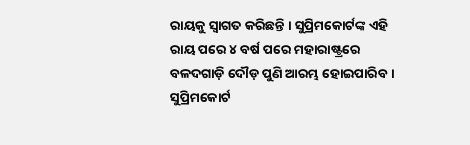ରାୟକୁ ସ୍ବାଗତ କରିଛନ୍ତି । ସୁପ୍ରିମକୋର୍ଟଙ୍କ ଏହି ରାୟ ପରେ ୪ ବର୍ଷ ପରେ ମହାରାଷ୍ଟ୍ରରେ ବଳଦଗାଡ଼ି ଦୌଡ଼ ପୁଣି ଆରମ୍ଭ ହୋଇପାରିବ । ସୁପ୍ରିମକୋର୍ଟ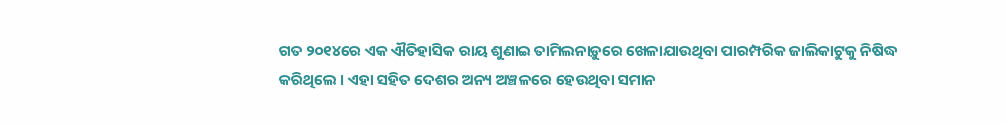ଗତ ୨୦୧୪ରେ ଏକ ଐତିହାସିକ ରାୟ ଶୁଣାଇ ତାମିଲନାଡ଼ୁରେ ଖେଳାଯାଉଥିବା ପାରମ୍ପରିକ ଜାଲିକାଟୁକୁ ନିଷିଦ୍ଧ କରିଥିଲେ । ଏହା ସହିତ ଦେଶର ଅନ୍ୟ ଅଞ୍ଚଳରେ ହେଉଥିବା ସମାନ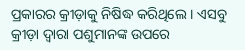ପ୍ରକାରର କ୍ରୀଡ଼ାକୁ ନିଷିଦ୍ଧ କରିଥିଲେ । ଏସବୁ କ୍ରୀଡ଼ା ଦ୍ବାରା ପଶୁମାନଙ୍କ ଉପରେ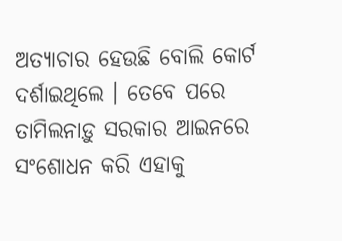ଅତ୍ୟାଚାର ହେଉଛି ବୋଲି କୋର୍ଟ ଦର୍ଶାଇଥିଲେ । ତେବେ ପରେ ତାମିଲନାଡ଼ୁ ସରକାର ଆଇନରେ ସଂଶୋଧନ କରି ଏହାକୁ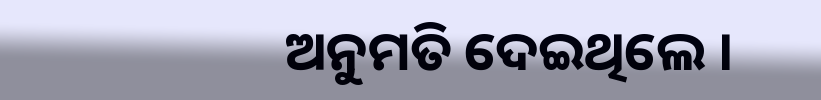ଅନୁମତି ଦେଇଥିଲେ ।